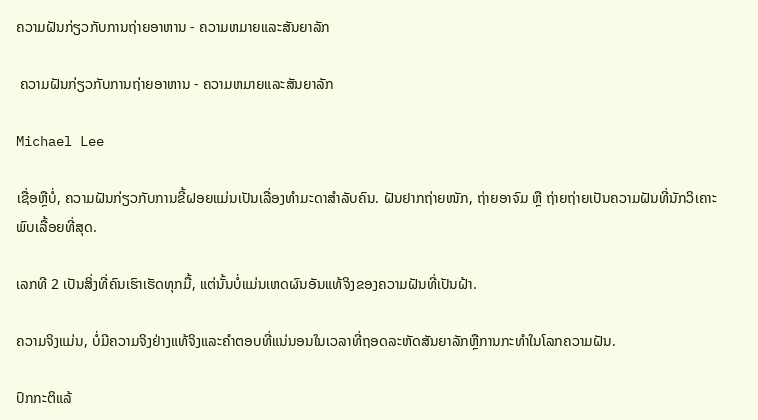ຄວາມຝັນກ່ຽວກັບການຖ່າຍອາຫານ - ຄວາມຫມາຍແລະສັນຍາລັກ

 ຄວາມຝັນກ່ຽວກັບການຖ່າຍອາຫານ - ຄວາມຫມາຍແລະສັນຍາລັກ

Michael Lee

ເຊື່ອຫຼືບໍ່, ຄວາມຝັນກ່ຽວກັບການຂີ້ຝອຍແມ່ນເປັນເລື່ອງທຳມະດາສຳລັບຄົນ. ຝັນຢາກຖ່າຍໜັກ, ຖ່າຍອາຈົມ ຫຼື ຖ່າຍຖ່າຍເປັນຄວາມຝັນທີ່ນັກວິເຄາະພົບເລື້ອຍທີ່ສຸດ.

ເລກທີ 2 ເປັນສິ່ງທີ່ຄົນເຮົາເຮັດທຸກມື້, ແຕ່ນັ້ນບໍ່ແມ່ນເຫດຜົນອັນແທ້ຈິງຂອງຄວາມຝັນທີ່ເປັນຝ້າ.

ຄວາມຈິງແມ່ນ, ບໍ່ມີຄວາມຈິງຢ່າງແທ້ຈິງແລະຄໍາຕອບທີ່ແນ່ນອນໃນເວລາທີ່ຖອດລະຫັດສັນຍາລັກຫຼືການກະທໍາໃນໂລກຄວາມຝັນ.

ປົກກະຕິແລ້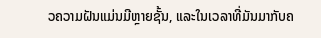ວຄວາມຝັນແມ່ນມີຫຼາຍຊັ້ນ, ແລະໃນເວລາທີ່ມັນມາກັບຄ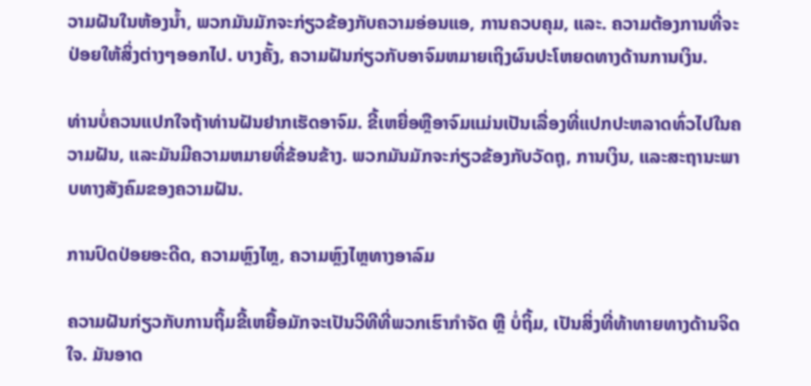ວາມຝັນໃນຫ້ອງນ້ຳ, ພວກມັນມັກຈະກ່ຽວຂ້ອງກັບຄວາມອ່ອນແອ, ການຄວບຄຸມ, ແລະ. ຄວາມຕ້ອງການທີ່ຈະປ່ອຍໃຫ້ສິ່ງຕ່າງໆອອກໄປ. ບາງຄັ້ງ, ຄວາມຝັນກ່ຽວກັບອາຈົມຫມາຍເຖິງຜົນປະໂຫຍດທາງດ້ານການເງິນ.

ທ່ານບໍ່ຄວນແປກໃຈຖ້າທ່ານຝັນຢາກເຮັດອາຈົມ. ຂີ້ເຫຍື່ອຫຼືອາຈົມແມ່ນເປັນເລື່ອງທີ່ແປກປະຫລາດທົ່ວໄປໃນຄວາມຝັນ, ແລະມັນມີຄວາມຫມາຍທີ່ຂ້ອນຂ້າງ. ພວກມັນມັກຈະກ່ຽວຂ້ອງກັບວັດຖຸ, ການເງິນ, ແລະສະຖານະພາບທາງສັງຄົມຂອງຄວາມຝັນ.

ການປົດປ່ອຍອະດີດ, ຄວາມຫຼົງໄຫຼ, ຄວາມຫຼົງໄຫຼທາງອາລົມ

ຄວາມຝັນກ່ຽວກັບການຖິ້ມຂີ້ເຫຍື້ອມັກຈະເປັນວິທີທີ່ພວກເຮົາກໍາຈັດ ຫຼື ບໍ່ຖິ້ມ, ເປັນສິ່ງທີ່ທ້າທາຍທາງດ້ານຈິດໃຈ. ມັນອາດ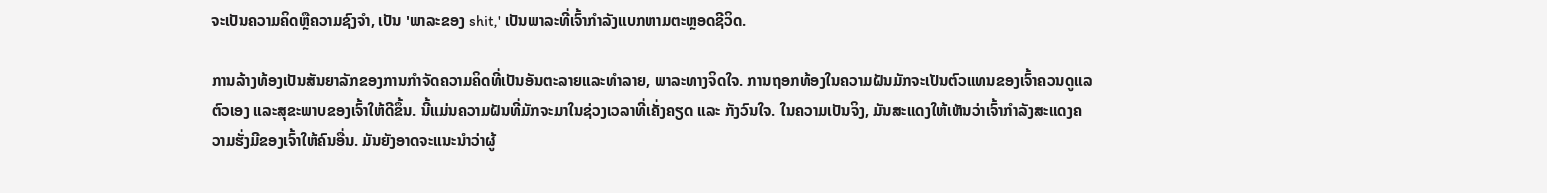ຈະເປັນຄວາມຄິດຫຼືຄວາມຊົງຈໍາ, ເປັນ 'ພາລະຂອງ shit,' ເປັນພາລະທີ່ເຈົ້າກໍາລັງແບກຫາມຕະຫຼອດຊີວິດ.

ການລ້າງທ້ອງເປັນສັນຍາລັກຂອງການກໍາຈັດຄວາມຄິດທີ່ເປັນອັນຕະລາຍແລະທໍາລາຍ, ພາລະທາງຈິດໃຈ. ການຖອກທ້ອງໃນຄວາມຝັນມັກຈະເປັນຕົວແທນຂອງເຈົ້າຄວນດູແລຕົວເອງ ແລະສຸຂະພາບຂອງເຈົ້າໃຫ້ດີຂຶ້ນ. ນີ້ແມ່ນຄວາມຝັນທີ່ມັກຈະມາໃນຊ່ວງເວລາທີ່ເຄັ່ງຄຽດ ແລະ ກັງວົນໃຈ. ໃນຄວາມເປັນຈິງ, ມັນສະແດງໃຫ້ເຫັນວ່າເຈົ້າກໍາລັງສະແດງຄວາມຮັ່ງມີຂອງເຈົ້າໃຫ້ຄົນອື່ນ. ມັນຍັງອາດຈະແນະນໍາວ່າຜູ້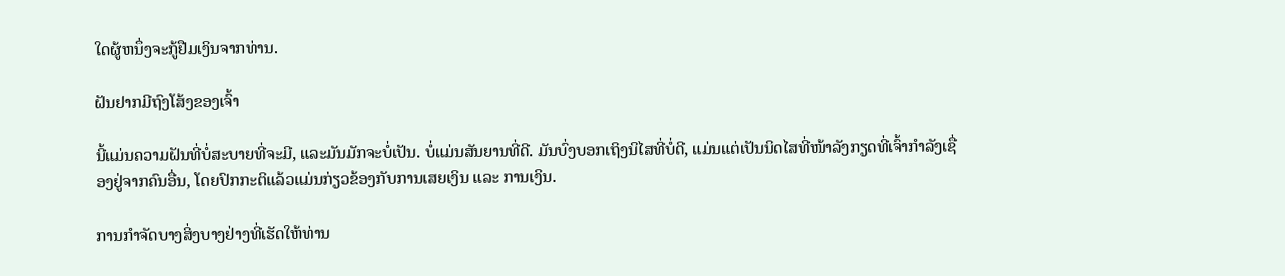ໃດຜູ້ຫນຶ່ງຈະກູ້ຢືມເງິນຈາກທ່ານ.

ຝັນຢາກມີຖົງໂສ້ງຂອງເຈົ້າ

ນີ້ແມ່ນຄວາມຝັນທີ່ບໍ່ສະບາຍທີ່ຈະມີ, ແລະມັນມັກຈະບໍ່ເປັນ. ບໍ່ແມ່ນສັນຍານທີ່ດີ. ມັນບົ່ງບອກເຖິງນິໄສທີ່ບໍ່ດີ, ແມ່ນແຕ່ເປັນນິດໄສທີ່ໜ້າລັງກຽດທີ່ເຈົ້າກຳລັງເຊື່ອງຢູ່ຈາກຄົນອື່ນ, ໂດຍປົກກະຕິແລ້ວແມ່ນກ່ຽວຂ້ອງກັບການເສຍເງິນ ແລະ ການເງິນ.

ການກຳຈັດບາງສິ່ງບາງຢ່າງທີ່ເຮັດໃຫ້ທ່ານ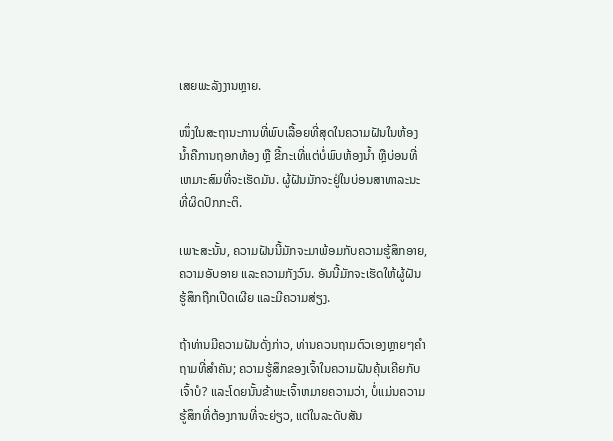ເສຍພະລັງງານຫຼາຍ.

ໜຶ່ງໃນສະຖານະການທີ່ພົບເລື້ອຍທີ່ສຸດໃນຄວາມຝັນໃນຫ້ອງນໍ້າຄືການຖອກທ້ອງ ຫຼື ຂີ້ກະເທີ່ແຕ່ບໍ່ພົບຫ້ອງນ້ຳ ຫຼືບ່ອນທີ່ເຫມາະສົມທີ່ຈະເຮັດມັນ. ຜູ້ຝັນມັກຈະຢູ່ໃນບ່ອນສາທາລະນະທີ່ຜິດປົກກະຕິ.

ເພາະສະນັ້ນ, ຄວາມຝັນນີ້ມັກຈະມາພ້ອມກັບຄວາມຮູ້ສຶກອາຍ, ຄວາມອັບອາຍ ແລະຄວາມກັງວົນ. ອັນນີ້ມັກຈະເຮັດໃຫ້ຜູ້ຝັນຮູ້ສຶກຖືກເປີດເຜີຍ ແລະມີຄວາມສ່ຽງ.

ຖ້າທ່ານມີຄວາມຝັນດັ່ງກ່າວ, ທ່ານຄວນຖາມຕົວເອງຫຼາຍໆຄໍາຖາມທີ່ສໍາຄັນ; ຄວາມຮູ້ສຶກຂອງເຈົ້າໃນຄວາມຝັນຄຸ້ນເຄີຍກັບເຈົ້າບໍ? ແລະໂດຍນັ້ນຂ້າພະເຈົ້າຫມາຍຄວາມວ່າ, ບໍ່ແມ່ນຄວາມຮູ້ສຶກທີ່ຕ້ອງການທີ່ຈະຍ່ຽວ, ແຕ່ໃນລະດັບສັນ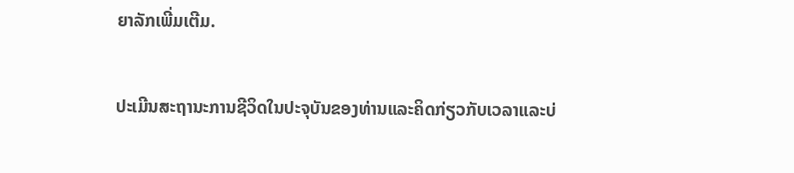ຍາລັກເພີ່ມເຕີມ.

ປະເມີນສະຖານະການຊີວິດໃນປະຈຸບັນຂອງທ່ານແລະຄິດກ່ຽວກັບເວລາແລະບ່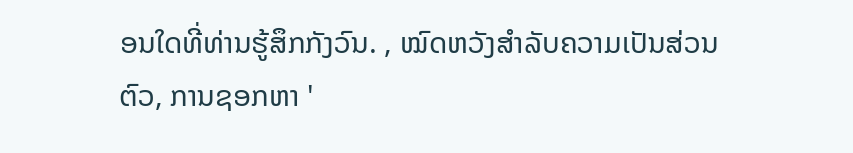ອນໃດທີ່ທ່ານຮູ້ສຶກກັງວົນ. , ໝົດຫວັງສຳລັບຄວາມເປັນສ່ວນຕົວ, ການຊອກຫາ '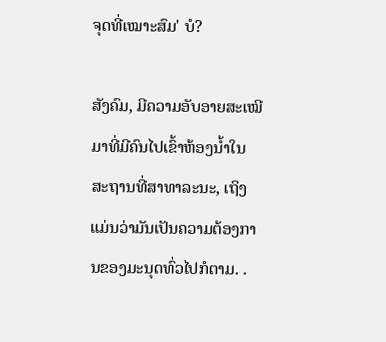ຈຸດທີ່ເໝາະສົມ' ບໍ?

ສັງຄົມ, ມີຄວາມອັບອາຍສະເໝີມາທີ່ມີຄົນໄປເຂົ້າຫ້ອງນ້ຳໃນສະຖານທີ່ສາທາລະນະ, ເຖິງແມ່ນວ່າມັນເປັນຄວາມຕ້ອງການຂອງມະນຸດທົ່ວໄປກໍຕາມ. .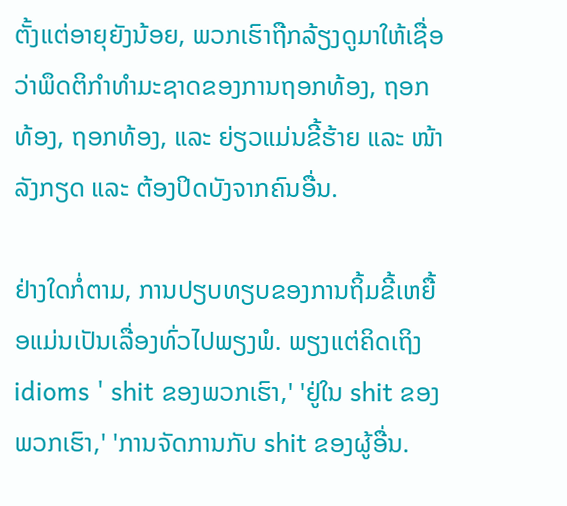ຕັ້ງແຕ່ອາຍຸຍັງນ້ອຍ, ພວກເຮົາຖືກລ້ຽງດູມາໃຫ້ເຊື່ອວ່າພຶດຕິກຳທຳມະຊາດຂອງການຖອກທ້ອງ, ຖອກທ້ອງ, ຖອກທ້ອງ, ແລະ ຍ່ຽວແມ່ນຂີ້ຮ້າຍ ແລະ ໜ້າລັງກຽດ ແລະ ຕ້ອງປິດບັງຈາກຄົນອື່ນ.

ຢ່າງໃດກໍ່ຕາມ, ການປຽບທຽບຂອງການຖິ້ມຂີ້ເຫຍື້ອແມ່ນເປັນເລື່ອງທົ່ວໄປພຽງພໍ. ພຽງແຕ່ຄິດເຖິງ idioms ' shit ຂອງພວກເຮົາ,' 'ຢູ່ໃນ shit ຂອງພວກເຮົາ,' 'ການຈັດການກັບ shit ຂອງຜູ້ອື່ນ.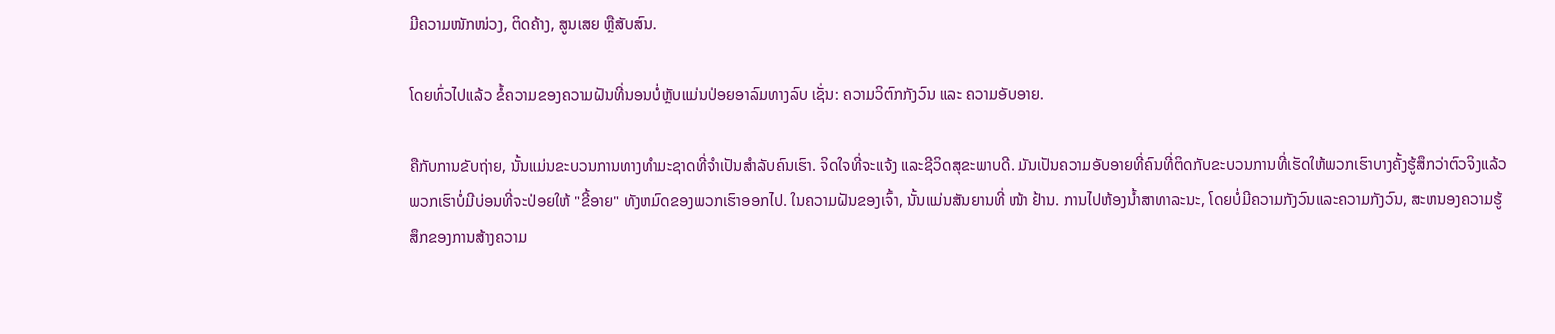ມີຄວາມໜັກໜ່ວງ, ຕິດຄ້າງ, ສູນເສຍ ຫຼືສັບສົນ.

ໂດຍທົ່ວໄປແລ້ວ ຂໍ້ຄວາມຂອງຄວາມຝັນທີ່ນອນບໍ່ຫຼັບແມ່ນປ່ອຍອາລົມທາງລົບ ເຊັ່ນ: ຄວາມວິຕົກກັງວົນ ແລະ ຄວາມອັບອາຍ.

ຄືກັບການຂັບຖ່າຍ, ນັ້ນແມ່ນຂະບວນການທາງທຳມະຊາດທີ່ຈຳເປັນສຳລັບຄົນເຮົາ. ຈິດໃຈທີ່ຈະແຈ້ງ ແລະຊີວິດສຸຂະພາບດີ. ມັນເປັນຄວາມອັບອາຍທີ່ຄົນທີ່ຕິດກັບຂະບວນການທີ່ເຮັດໃຫ້ພວກເຮົາບາງຄັ້ງຮູ້ສຶກວ່າຕົວຈິງແລ້ວພວກເຮົາບໍ່ມີບ່ອນທີ່ຈະປ່ອຍໃຫ້ "ຂີ້ອາຍ" ທັງຫມົດຂອງພວກເຮົາອອກໄປ. ໃນຄວາມຝັນຂອງເຈົ້າ, ນັ້ນແມ່ນສັນຍານທີ່ ໜ້າ ຢ້ານ. ການໄປຫ້ອງນ້ຳສາທາລະນະ, ໂດຍບໍ່ມີຄວາມກັງວົນແລະຄວາມກັງວົນ, ສະຫນອງຄວາມຮູ້ສຶກຂອງການສ້າງຄວາມ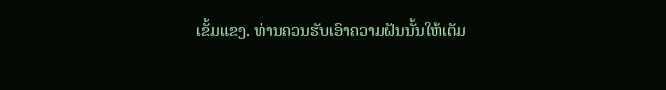ເຂັ້ມແຂງ. ທ່ານຄວນຮັບເອົາຄວາມຝັນນັ້ນໃຫ້ເຕັມ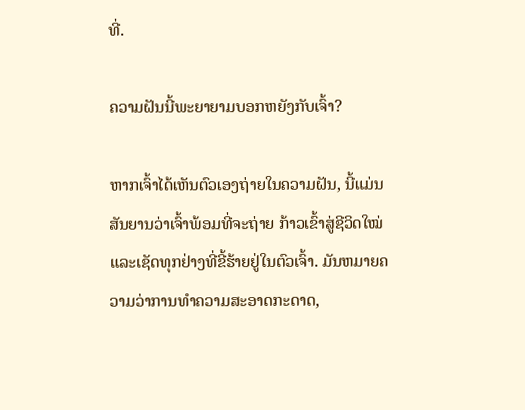ທີ່.

ຄວາມຝັນນີ້ພະຍາຍາມບອກຫຍັງກັບເຈົ້າ?

ຫາກເຈົ້າໄດ້ເຫັນຕົວເອງຖ່າຍໃນຄວາມຝັນ, ນີ້ແມ່ນສັນຍານວ່າເຈົ້າພ້ອມທີ່ຈະຖ່າຍ ກ້າວເຂົ້າສູ່ຊີວິດໃໝ່ ແລະເຊັດທຸກຢ່າງທີ່ຂີ້ຮ້າຍຢູ່ໃນຕົວເຈົ້າ. ມັນຫມາຍຄວາມວ່າການທໍາຄວາມສະອາດກະດາດ,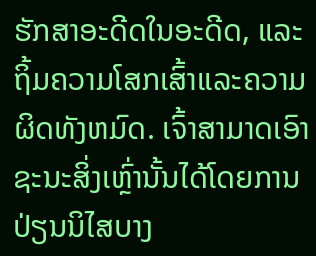ຮັກສາອະດີດໃນອະດີດ, ແລະຖິ້ມຄວາມໂສກເສົ້າແລະຄວາມຜິດທັງຫມົດ. ເຈົ້າສາມາດເອົາຊະນະສິ່ງເຫຼົ່ານັ້ນໄດ້ໂດຍການປ່ຽນນິໄສບາງ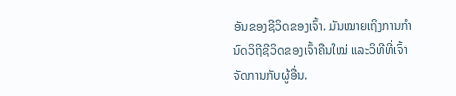ອັນຂອງຊີວິດຂອງເຈົ້າ. ມັນໝາຍເຖິງການກຳນົດວິຖີຊີວິດຂອງເຈົ້າຄືນໃໝ່ ແລະວິທີທີ່ເຈົ້າຈັດການກັບຜູ້ອື່ນ.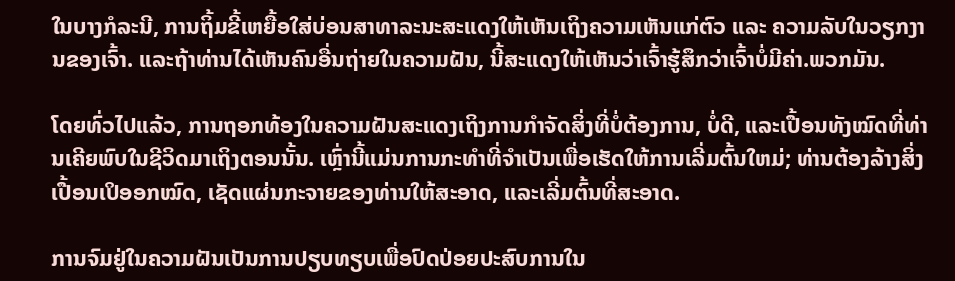ໃນບາງກໍລະນີ, ການຖິ້ມຂີ້ເຫຍື້ອໃສ່ບ່ອນສາທາລະນະສະແດງໃຫ້ເຫັນເຖິງຄວາມເຫັນແກ່ຕົວ ແລະ ຄວາມລັບໃນວຽກງານຂອງເຈົ້າ. ແລະຖ້າທ່ານໄດ້ເຫັນຄົນອື່ນຖ່າຍໃນຄວາມຝັນ, ນີ້ສະແດງໃຫ້ເຫັນວ່າເຈົ້າຮູ້ສຶກວ່າເຈົ້າບໍ່ມີຄ່າ.ພວກມັນ.

ໂດຍທົ່ວໄປແລ້ວ, ການຖອກທ້ອງໃນຄວາມຝັນສະແດງເຖິງການກໍາຈັດສິ່ງທີ່ບໍ່ຕ້ອງການ, ບໍ່ດີ, ແລະເປື້ອນທັງໝົດທີ່ທ່ານເຄີຍພົບໃນຊີວິດມາເຖິງຕອນນັ້ນ. ເຫຼົ່ານີ້ແມ່ນການກະທໍາທີ່ຈໍາເປັນເພື່ອເຮັດໃຫ້ການເລີ່ມຕົ້ນໃຫມ່; ທ່ານຕ້ອງລ້າງສິ່ງເປື້ອນເປິອອກໝົດ, ເຊັດແຜ່ນກະຈາຍຂອງທ່ານໃຫ້ສະອາດ, ແລະເລີ່ມຕົ້ນທີ່ສະອາດ.

ການຈົມຢູ່ໃນຄວາມຝັນເປັນການປຽບທຽບເພື່ອປົດປ່ອຍປະສົບການໃນ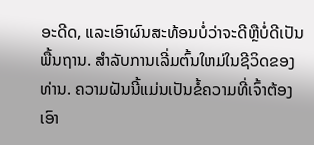ອະດີດ, ແລະເອົາຜົນສະທ້ອນບໍ່ວ່າຈະດີຫຼືບໍ່ດີເປັນພື້ນຖານ. ສໍາລັບການເລີ່ມຕົ້ນໃຫມ່ໃນຊີວິດຂອງທ່ານ. ຄວາມຝັນນີ້ແມ່ນເປັນຂໍ້ຄວາມທີ່ເຈົ້າຕ້ອງເອົາ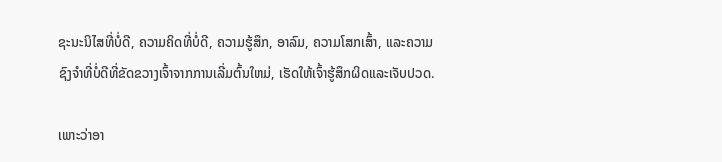ຊະນະນິໄສທີ່ບໍ່ດີ, ຄວາມຄິດທີ່ບໍ່ດີ, ຄວາມຮູ້ສຶກ, ອາລົມ, ຄວາມໂສກເສົ້າ, ແລະຄວາມຊົງຈໍາທີ່ບໍ່ດີທີ່ຂັດຂວາງເຈົ້າຈາກການເລີ່ມຕົ້ນໃຫມ່, ເຮັດໃຫ້ເຈົ້າຮູ້ສຶກຜິດແລະເຈັບປວດ.

ເພາະວ່າອາ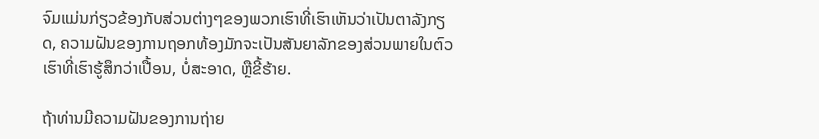ຈົມແມ່ນກ່ຽວຂ້ອງກັບສ່ວນຕ່າງໆຂອງພວກເຮົາທີ່ເຮົາເຫັນວ່າເປັນຕາລັງກຽດ, ຄວາມຝັນຂອງການຖອກທ້ອງມັກຈະເປັນສັນຍາລັກຂອງສ່ວນພາຍໃນຕົວເຮົາທີ່ເຮົາຮູ້ສຶກວ່າເປື້ອນ, ບໍ່ສະອາດ, ຫຼືຂີ້ຮ້າຍ.

ຖ້າທ່ານມີຄວາມຝັນຂອງການຖ່າຍ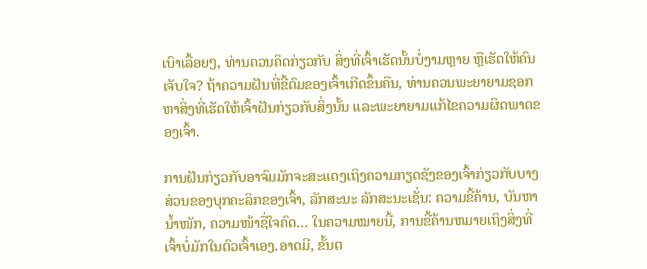ເບົາເລື້ອຍໆ, ທ່ານຄວນຄິດກ່ຽວກັບ ສິ່ງທີ່ເຈົ້າເຮັດນັ້ນບໍ່ງາມຫຼາຍ ຫຼືເຮັດໃຫ້ຄົນເຈັບໃຈ? ຖ້າຄວາມຝັນທີ່ຂີ້ຕົມຂອງເຈົ້າເກີດຂຶ້ນຄືນ, ທ່ານຄວນພະຍາຍາມຊອກຫາສິ່ງທີ່ເຮັດໃຫ້ເຈົ້າຝັນກ່ຽວກັບສິ່ງນັ້ນ ແລະພະຍາຍາມແກ້ໄຂຄວາມຜິດພາດຂອງເຈົ້າ.

ການຝັນກ່ຽວກັບອາຈົມມັກຈະສະແດງເຖິງຄວາມກຽດຊັງຂອງເຈົ້າກ່ຽວກັບບາງສ່ວນຂອງບຸກຄະລິກຂອງເຈົ້າ, ລັກສະນະ ລັກສະນະເຊັ່ນ: ຄວາມຂີ້ຄ້ານ, ບັນຫານໍ້າໜັກ, ຄວາມໜ້າຊື່ໃຈຄົດ… ໃນຄວາມໝາຍນີ້, ການຂີ້ຄ້ານຫມາຍເຖິງສິ່ງທີ່ເຈົ້າບໍ່ມັກໃນຕົວເຈົ້າເອງ.ອາດມີ, ຂັ້ນຕ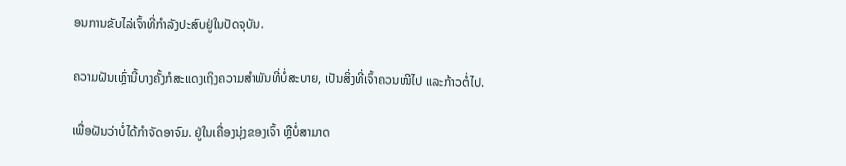ອນການຂັບໄລ່ເຈົ້າທີ່ກຳລັງປະສົບຢູ່ໃນປັດຈຸບັນ.

ຄວາມຝັນເຫຼົ່ານີ້ບາງຄັ້ງກໍສະແດງເຖິງຄວາມສຳພັນທີ່ບໍ່ສະບາຍ, ເປັນສິ່ງທີ່ເຈົ້າຄວນໜີໄປ ແລະກ້າວຕໍ່ໄປ.

ເພື່ອຝັນວ່າບໍ່ໄດ້ກຳຈັດອາຈົມ. ຢູ່ໃນເຄື່ອງນຸ່ງຂອງເຈົ້າ ຫຼືບໍ່ສາມາດ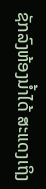ຊັກລົງຫ້ອງນໍ້າໄດ້ ສະແດງເຖິງ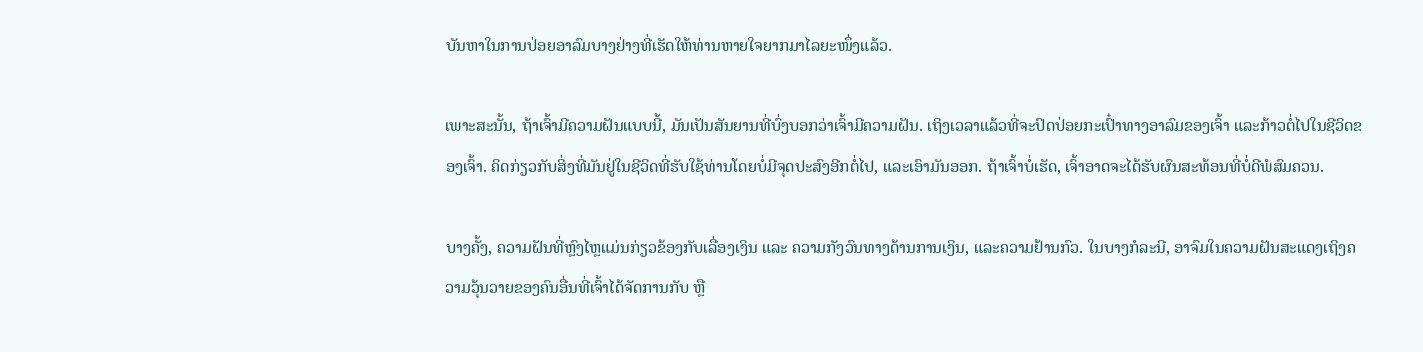ບັນຫາໃນການປ່ອຍອາລົມບາງຢ່າງທີ່ເຮັດໃຫ້ທ່ານຫາຍໃຈຍາກມາໄລຍະໜຶ່ງແລ້ວ.

ເພາະສະນັ້ນ, ຖ້າເຈົ້າມີຄວາມຝັນແບບນີ້, ມັນເປັນສັນຍານທີ່ບົ່ງບອກວ່າເຈົ້າມີຄວາມຝັນ. ເຖິງເວລາແລ້ວທີ່ຈະປົດປ່ອຍກະເປົ໋າທາງອາລົມຂອງເຈົ້າ ແລະກ້າວຕໍ່ໄປໃນຊີວິດຂອງເຈົ້າ. ຄິດກ່ຽວກັບສິ່ງທີ່ມັນຢູ່ໃນຊີວິດທີ່ຮັບໃຊ້ທ່ານໂດຍບໍ່ມີຈຸດປະສົງອີກຕໍ່ໄປ, ແລະເອົາມັນອອກ. ຖ້າເຈົ້າບໍ່ເຮັດ, ເຈົ້າອາດຈະໄດ້ຮັບຜົນສະທ້ອນທີ່ບໍ່ດີພໍສົມຄວນ.

ບາງຄັ້ງ, ຄວາມຝັນທີ່ຫຼົງໄຫຼແມ່ນກ່ຽວຂ້ອງກັບເລື່ອງເງິນ ແລະ ຄວາມກັງວົນທາງດ້ານການເງິນ, ແລະຄວາມຢ້ານກົວ. ໃນບາງກໍລະນີ, ອາຈົມໃນຄວາມຝັນສະແດງເຖິງຄວາມວຸ້ນວາຍຂອງຄົນອື່ນທີ່ເຈົ້າໄດ້ຈັດການກັບ ຫຼື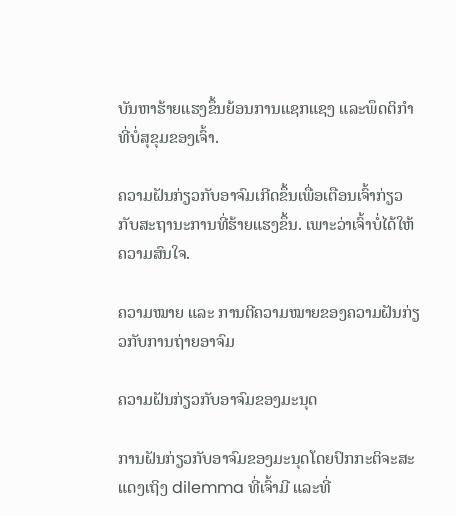ບັນຫາຮ້າຍແຮງຂຶ້ນຍ້ອນການແຊກແຊງ ແລະພຶດຕິກໍາທີ່ບໍ່ສຸຂຸມຂອງເຈົ້າ.

ຄວາມຝັນກ່ຽວກັບອາຈົມເກີດຂຶ້ນເພື່ອເຕືອນເຈົ້າກ່ຽວກັບສະຖານະການທີ່ຮ້າຍແຮງຂຶ້ນ. ເພາະວ່າເຈົ້າບໍ່ໄດ້ໃຫ້ຄວາມສົນໃຈ.

ຄວາມໝາຍ ແລະ ການຕີຄວາມໝາຍຂອງຄວາມຝັນກ່ຽວກັບການຖ່າຍອາຈົມ

ຄວາມຝັນກ່ຽວກັບອາຈົມຂອງມະນຸດ

ການຝັນກ່ຽວກັບອາຈົມຂອງມະນຸດໂດຍປົກກະຕິຈະສະແດງເຖິງ dilemma ທີ່ເຈົ້າມີ ແລະທີ່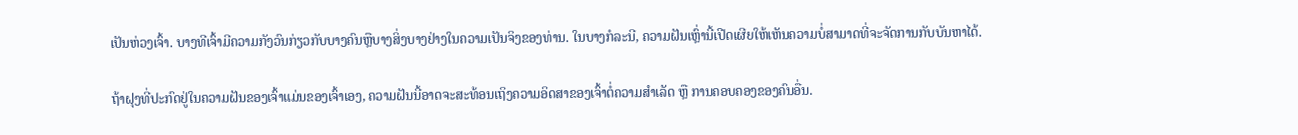ເປັນຫ່ວງເຈົ້າ. ບາງທີເຈົ້າມີຄວາມກັງວົນກ່ຽວກັບບາງຄົນຫຼືບາງສິ່ງບາງຢ່າງໃນຄວາມເປັນຈິງຂອງທ່ານ. ໃນບາງກໍລະນີ, ຄວາມຝັນເຫຼົ່ານີ້ເປີດເຜີຍໃຫ້ເຫັນຄວາມບໍ່ສາມາດທີ່ຈະຈັດການກັບບັນຫາໄດ້.

ຖ້າຝຸງທີ່ປະກົດຢູ່ໃນຄວາມຝັນຂອງເຈົ້າແມ່ນຂອງເຈົ້າເອງ, ຄວາມຝັນນີ້ອາດຈະສະທ້ອນເຖິງຄວາມອິດສາຂອງເຈົ້າຕໍ່ຄວາມສຳເລັດ ຫຼື ການຄອບຄອງຂອງຄົນອື່ນ.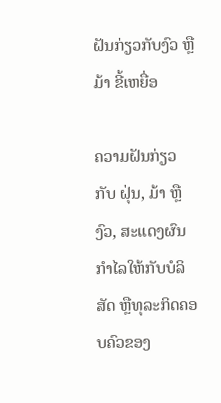ຝັນກ່ຽວກັບງົວ ຫຼື ມ້າ ຂີ້ເຫຍື່ອ

ຄວາມຝັນກ່ຽວກັບ ຝຸ່ນ, ມ້າ ຫຼື ງົວ, ສະແດງຜົນກຳໄລໃຫ້ກັບບໍລິສັດ ຫຼືທຸລະກິດຄອບຄົວຂອງ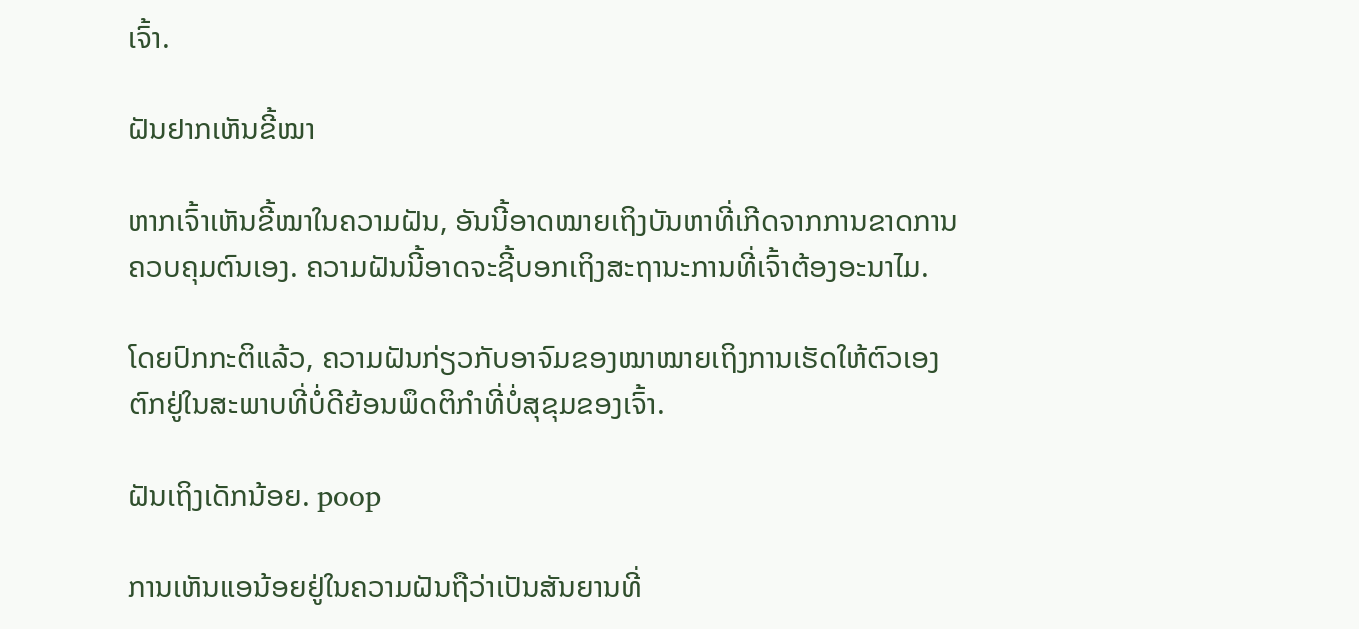ເຈົ້າ.

ຝັນຢາກເຫັນຂີ້ໝາ

ຫາກເຈົ້າເຫັນຂີ້ໝາໃນຄວາມຝັນ, ອັນນີ້ອາດໝາຍເຖິງບັນຫາທີ່ເກີດຈາກການຂາດການຄວບຄຸມຕົນເອງ. ຄວາມຝັນນີ້ອາດຈະຊີ້ບອກເຖິງສະຖານະການທີ່ເຈົ້າຕ້ອງອະນາໄມ.

ໂດຍປົກກະຕິແລ້ວ, ຄວາມຝັນກ່ຽວກັບອາຈົມຂອງໝາໝາຍເຖິງການເຮັດໃຫ້ຕົວເອງຕົກຢູ່ໃນສະພາບທີ່ບໍ່ດີຍ້ອນພຶດຕິກຳທີ່ບໍ່ສຸຂຸມຂອງເຈົ້າ.

ຝັນເຖິງເດັກນ້ອຍ. poop

ການເຫັນແອນ້ອຍຢູ່ໃນຄວາມຝັນຖືວ່າເປັນສັນຍານທີ່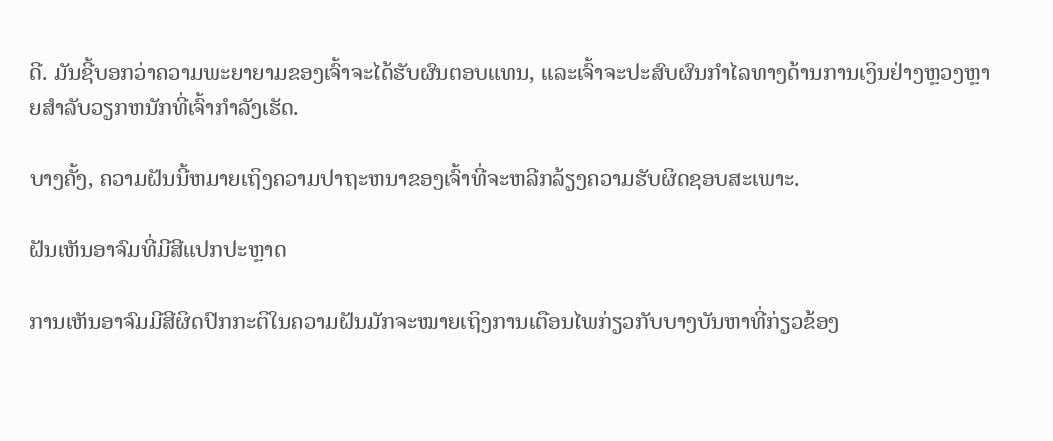ດີ. ມັນຊີ້ບອກວ່າຄວາມພະຍາຍາມຂອງເຈົ້າຈະໄດ້ຮັບຜົນຕອບແທນ, ແລະເຈົ້າຈະປະສົບຜົນກໍາໄລທາງດ້ານການເງິນຢ່າງຫຼວງຫຼາຍສໍາລັບວຽກຫນັກທີ່ເຈົ້າກໍາລັງເຮັດ.

ບາງຄັ້ງ, ຄວາມຝັນນີ້ຫມາຍເຖິງຄວາມປາຖະຫນາຂອງເຈົ້າທີ່ຈະຫລີກລ້ຽງຄວາມຮັບຜິດຊອບສະເພາະ.

ຝັນເຫັນອາຈົມທີ່ມີສີແປກປະຫຼາດ

ການເຫັນອາຈົມມີສີຜິດປົກກະຕິໃນຄວາມຝັນມັກຈະໝາຍເຖິງການເຕືອນໄພກ່ຽວກັບບາງບັນຫາທີ່ກ່ຽວຂ້ອງ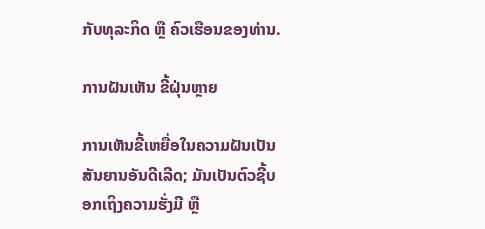ກັບທຸລະກິດ ຫຼື ຄົວເຮືອນຂອງທ່ານ.

ການຝັນເຫັນ ຂີ້ຝຸ່ນຫຼາຍ

ການເຫັນຂີ້ເຫຍື່ອໃນຄວາມຝັນເປັນສັນຍານອັນດີເລີດ; ມັນເປັນຕົວຊີ້ບອກເຖິງຄວາມຮັ່ງມີ ຫຼື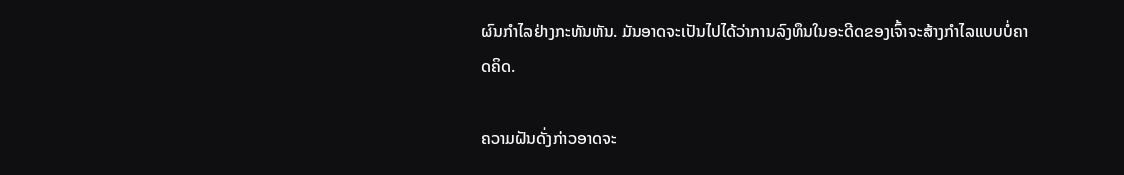ຜົນກຳໄລຢ່າງກະທັນຫັນ. ມັນອາດຈະເປັນໄປໄດ້ວ່າການລົງທຶນໃນອະດີດຂອງເຈົ້າຈະສ້າງກຳໄລແບບບໍ່ຄາດຄິດ.

ຄວາມຝັນດັ່ງກ່າວອາດຈະ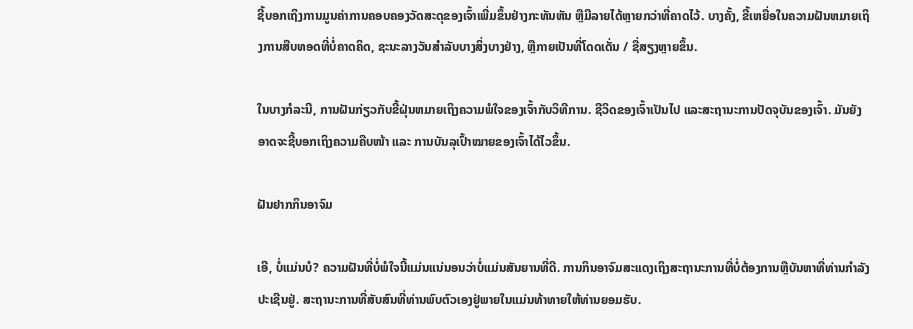ຊີ້ບອກເຖິງການມູນຄ່າການຄອບຄອງວັດສະດຸຂອງເຈົ້າເພີ່ມຂຶ້ນຢ່າງກະທັນຫັນ ຫຼືມີລາຍໄດ້ຫຼາຍກວ່າທີ່ຄາດໄວ້. ບາງຄັ້ງ, ຂີ້ເຫຍື່ອໃນຄວາມຝັນຫມາຍເຖິງການສືບທອດທີ່ບໍ່ຄາດຄິດ, ຊະນະລາງວັນສໍາລັບບາງສິ່ງບາງຢ່າງ, ຫຼືກາຍເປັນທີ່ໂດດເດັ່ນ / ຊື່ສຽງຫຼາຍຂຶ້ນ.

ໃນບາງກໍລະນີ, ການຝັນກ່ຽວກັບຂີ້ຝຸ່ນຫມາຍເຖິງຄວາມພໍໃຈຂອງເຈົ້າກັບວິທີການ. ຊີວິດຂອງເຈົ້າເປັນໄປ ແລະສະຖານະການປັດຈຸບັນຂອງເຈົ້າ. ມັນຍັງອາດຈະຊີ້ບອກເຖິງຄວາມຄືບໜ້າ ແລະ ການບັນລຸເປົ້າໝາຍຂອງເຈົ້າໄດ້ໄວຂຶ້ນ.

ຝັນຢາກກິນອາຈົມ

ເອີ, ບໍ່ແມ່ນບໍ? ຄວາມຝັນທີ່ບໍ່ພໍໃຈນີ້ແມ່ນແນ່ນອນວ່າບໍ່ແມ່ນສັນຍານທີ່ດີ. ການກິນອາຈົມສະແດງເຖິງສະຖານະການທີ່ບໍ່ຕ້ອງການຫຼືບັນຫາທີ່ທ່ານກໍາລັງປະເຊີນຢູ່. ສະຖານະການທີ່ສັບສົນທີ່ທ່ານພົບຕົວເອງຢູ່ພາຍໃນແມ່ນທ້າທາຍໃຫ້ທ່ານຍອມຮັບ.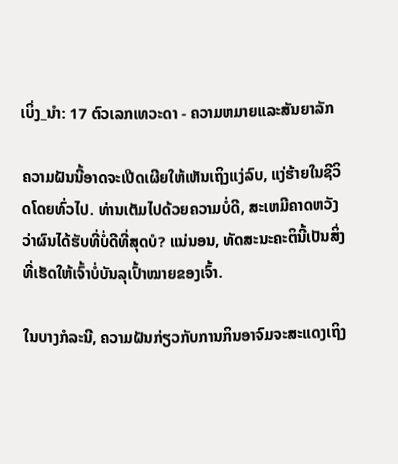ເບິ່ງ_ນຳ: 17 ຕົວເລກເທວະດາ - ຄວາມຫມາຍແລະສັນຍາລັກ

ຄວາມຝັນນີ້ອາດຈະເປີດເຜີຍໃຫ້ເຫັນເຖິງແງ່ລົບ, ແງ່ຮ້າຍໃນຊີວິດໂດຍທົ່ວໄປ. ທ່ານເຕັມໄປດ້ວຍຄວາມບໍ່ດີ, ສະເຫມີຄາດຫວັງວ່າຜົນໄດ້ຮັບທີ່ບໍ່ດີທີ່ສຸດບໍ? ແນ່ນອນ, ທັດສະນະຄະຕິນີ້ເປັນສິ່ງທີ່ເຮັດໃຫ້ເຈົ້າບໍ່ບັນລຸເປົ້າໝາຍຂອງເຈົ້າ.

ໃນບາງກໍລະນີ, ຄວາມຝັນກ່ຽວກັບການກິນອາຈົມຈະສະແດງເຖິງ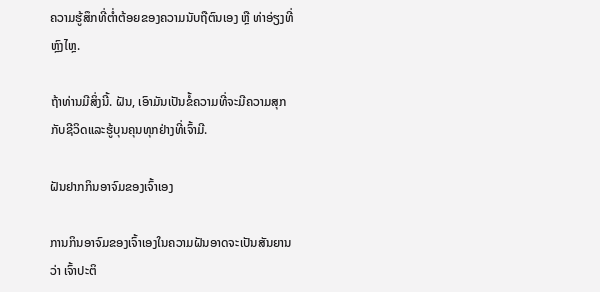ຄວາມຮູ້ສຶກທີ່ຕໍ່າຕ້ອຍຂອງຄວາມນັບຖືຕົນເອງ ຫຼື ທ່າອ່ຽງທີ່ຫຼົງໄຫຼ.

ຖ້າທ່ານມີສິ່ງນີ້. ຝັນ, ເອົາມັນເປັນຂໍ້ຄວາມທີ່ຈະມີຄວາມສຸກກັບຊີວິດແລະຮູ້ບຸນຄຸນທຸກຢ່າງທີ່ເຈົ້າມີ.

ຝັນຢາກກິນອາຈົມຂອງເຈົ້າເອງ

ການກິນອາຈົມຂອງເຈົ້າເອງໃນຄວາມຝັນອາດຈະເປັນສັນຍານວ່າ ເຈົ້າປະຕິ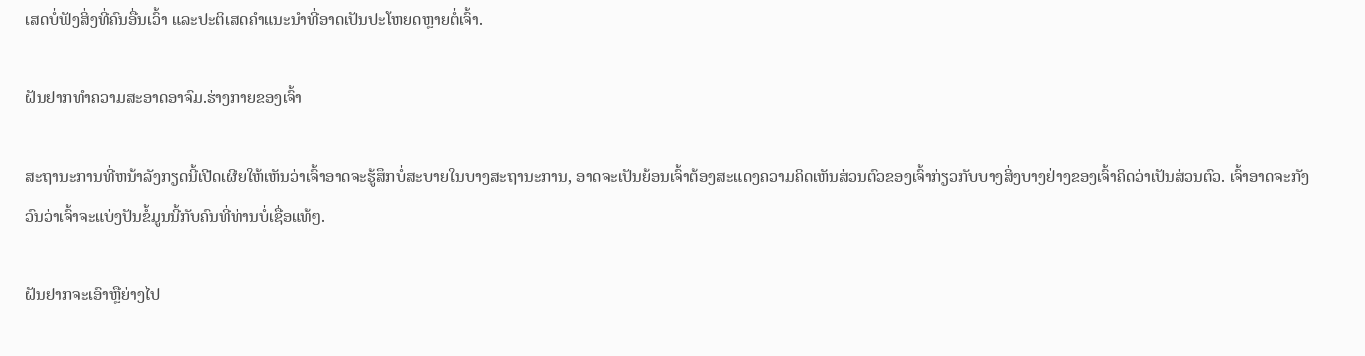ເສດບໍ່ຟັງສິ່ງທີ່ຄົນອື່ນເວົ້າ ແລະປະຕິເສດຄຳແນະນຳທີ່ອາດເປັນປະໂຫຍດຫຼາຍຕໍ່ເຈົ້າ.

ຝັນຢາກທຳຄວາມສະອາດອາຈົມ.ຮ່າງກາຍຂອງເຈົ້າ

ສະຖານະການທີ່ຫນ້າລັງກຽດນີ້ເປີດເຜີຍໃຫ້ເຫັນວ່າເຈົ້າອາດຈະຮູ້ສຶກບໍ່ສະບາຍໃນບາງສະຖານະການ, ອາດຈະເປັນຍ້ອນເຈົ້າຕ້ອງສະແດງຄວາມຄິດເຫັນສ່ວນຕົວຂອງເຈົ້າກ່ຽວກັບບາງສິ່ງບາງຢ່າງຂອງເຈົ້າຄິດວ່າເປັນສ່ວນຕົວ. ເຈົ້າອາດຈະກັງວົນວ່າເຈົ້າຈະແບ່ງປັນຂໍ້ມູນນີ້ກັບຄົນທີ່ທ່ານບໍ່ເຊື່ອແທ້ໆ.

ຝັນຢາກຈະເອົາຫຼືຍ່າງໄປ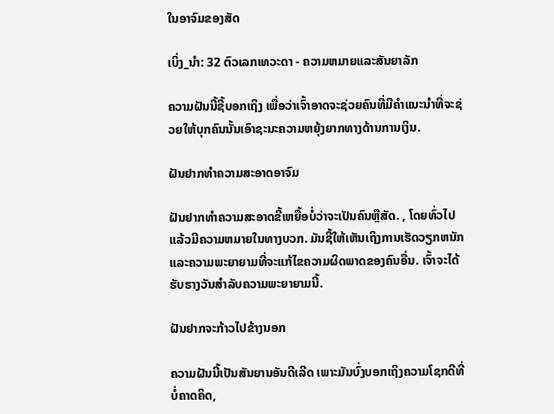ໃນອາຈົມຂອງສັດ

ເບິ່ງ_ນຳ: 32 ຕົວເລກເທວະດາ - ຄວາມຫມາຍແລະສັນຍາລັກ

ຄວາມຝັນນີ້ຊີ້ບອກເຖິງ ເພື່ອວ່າເຈົ້າອາດຈະຊ່ວຍຄົນທີ່ມີຄໍາແນະນໍາທີ່ຈະຊ່ວຍໃຫ້ບຸກຄົນນັ້ນເອົາຊະນະຄວາມຫຍຸ້ງຍາກທາງດ້ານການເງິນ.

ຝັນຢາກທໍາຄວາມສະອາດອາຈົມ

ຝັນຢາກທໍາຄວາມສະອາດຂີ້ເຫຍື້ອບໍ່ວ່າຈະເປັນຄົນຫຼືສັດ. , ໂດຍທົ່ວໄປແລ້ວມີຄວາມຫມາຍໃນທາງບວກ. ມັນຊີ້ໃຫ້ເຫັນເຖິງການເຮັດວຽກຫນັກແລະຄວາມພະຍາຍາມທີ່ຈະແກ້ໄຂຄວາມຜິດພາດຂອງຄົນອື່ນ. ເຈົ້າຈະໄດ້ຮັບຮາງວັນສຳລັບຄວາມພະຍາຍາມນີ້.

ຝັນຢາກຈະກ້າວໄປຂ້າງນອກ

ຄວາມຝັນນີ້ເປັນສັນຍານອັນດີເລີດ ເພາະມັນບົ່ງບອກເຖິງຄວາມໂຊກດີທີ່ບໍ່ຄາດຄິດ,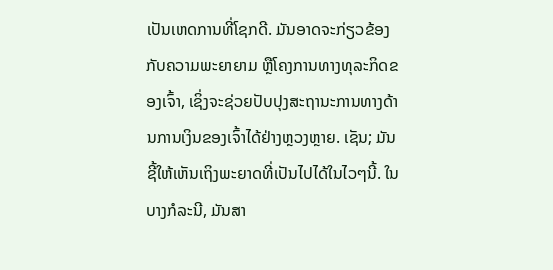ເປັນເຫດການທີ່ໂຊກດີ. ມັນອາດຈະກ່ຽວຂ້ອງກັບຄວາມພະຍາຍາມ ຫຼືໂຄງການທາງທຸລະກິດຂອງເຈົ້າ, ເຊິ່ງຈະຊ່ວຍປັບປຸງສະຖານະການທາງດ້ານການເງິນຂອງເຈົ້າໄດ້ຢ່າງຫຼວງຫຼາຍ. ເຊັນ; ມັນຊີ້ໃຫ້ເຫັນເຖິງພະຍາດທີ່ເປັນໄປໄດ້ໃນໄວໆນີ້. ໃນບາງກໍລະນີ, ມັນສາ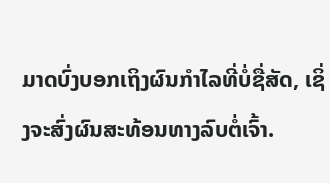ມາດບົ່ງບອກເຖິງຜົນກໍາໄລທີ່ບໍ່ຊື່ສັດ, ເຊິ່ງຈະສົ່ງຜົນສະທ້ອນທາງລົບຕໍ່ເຈົ້າ.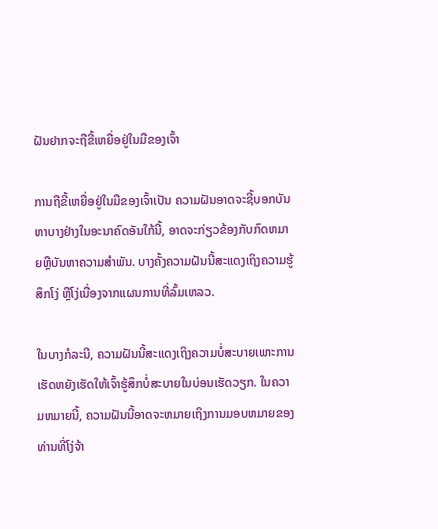ຝັນຢາກຈະຖືຂີ້ເຫຍື່ອຢູ່ໃນມືຂອງເຈົ້າ

ການຖືຂີ້ເຫຍື່ອຢູ່ໃນມືຂອງເຈົ້າເປັນ ຄວາມຝັນອາດຈະຊີ້ບອກບັນຫາບາງຢ່າງໃນອະນາຄົດອັນໃກ້ນີ້, ອາດຈະກ່ຽວຂ້ອງກັບກົດຫມາຍຫຼືບັນຫາຄວາມສໍາພັນ. ບາງຄັ້ງຄວາມຝັນນີ້ສະແດງເຖິງຄວາມຮູ້ສຶກໂງ່ ຫຼືໂງ່ເນື່ອງຈາກແຜນການທີ່ລົ້ມເຫລວ.

ໃນບາງກໍລະນີ, ຄວາມຝັນນີ້ສະແດງເຖິງຄວາມບໍ່ສະບາຍເພາະການເຮັດຫຍັງເຮັດໃຫ້ເຈົ້າຮູ້ສຶກບໍ່ສະບາຍໃນບ່ອນເຮັດວຽກ. ໃນຄວາມຫມາຍນີ້, ຄວາມຝັນນີ້ອາດຈະຫມາຍເຖິງການມອບຫມາຍຂອງທ່ານທີ່ໂງ່ຈ້າ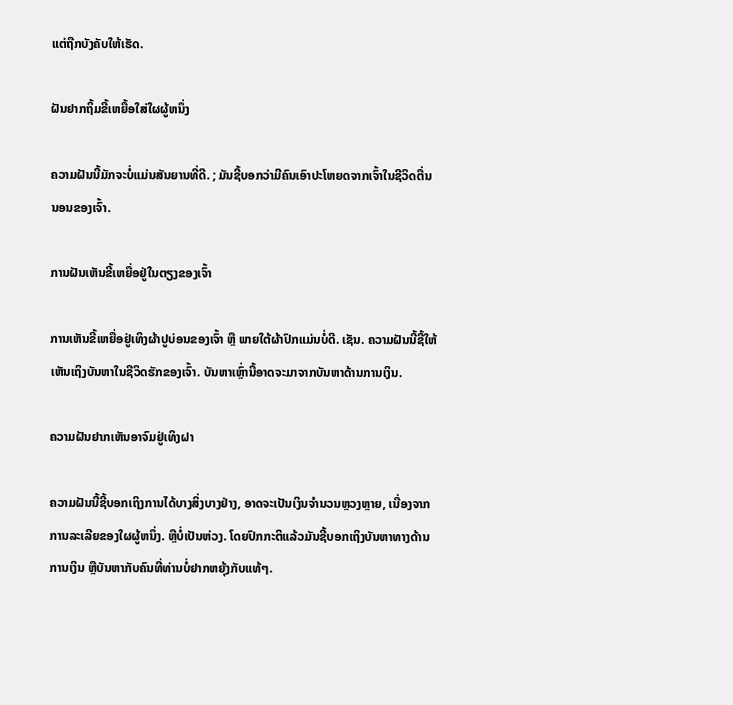ແຕ່ຖືກບັງຄັບໃຫ້ເຮັດ.

ຝັນຢາກຖິ້ມຂີ້ເຫຍື້ອໃສ່ໃຜຜູ້ຫນຶ່ງ

ຄວາມຝັນນີ້ມັກຈະບໍ່ແມ່ນສັນຍານທີ່ດີ. ; ມັນຊີ້ບອກວ່າມີຄົນເອົາປະໂຫຍດຈາກເຈົ້າໃນຊີວິດຕື່ນນອນຂອງເຈົ້າ.

ການຝັນເຫັນຂີ້ເຫຍື່ອຢູ່ໃນຕຽງຂອງເຈົ້າ

ການເຫັນຂີ້ເຫຍື່ອຢູ່ເທິງຜ້າປູບ່ອນຂອງເຈົ້າ ຫຼື ພາຍໃຕ້ຜ້າປົກແມ່ນບໍ່ດີ. ເຊັນ. ຄວາມຝັນນີ້ຊີ້ໃຫ້ເຫັນເຖິງບັນຫາໃນຊີວິດຮັກຂອງເຈົ້າ. ບັນຫາເຫຼົ່ານີ້ອາດຈະມາຈາກບັນຫາດ້ານການເງິນ.

ຄວາມຝັນຢາກເຫັນອາຈົມຢູ່ເທິງຝາ

ຄວາມຝັນນີ້ຊີ້ບອກເຖິງການໄດ້ບາງສິ່ງບາງຢ່າງ, ອາດຈະເປັນເງິນຈໍານວນຫຼວງຫຼາຍ, ເນື່ອງຈາກການລະເລີຍຂອງໃຜຜູ້ຫນຶ່ງ. ຫຼືບໍ່ເປັນຫ່ວງ. ໂດຍປົກກະຕິແລ້ວມັນຊີ້ບອກເຖິງບັນຫາທາງດ້ານການເງິນ ຫຼືບັນຫາກັບຄົນທີ່ທ່ານບໍ່ຢາກຫຍຸ້ງກັບແທ້ໆ.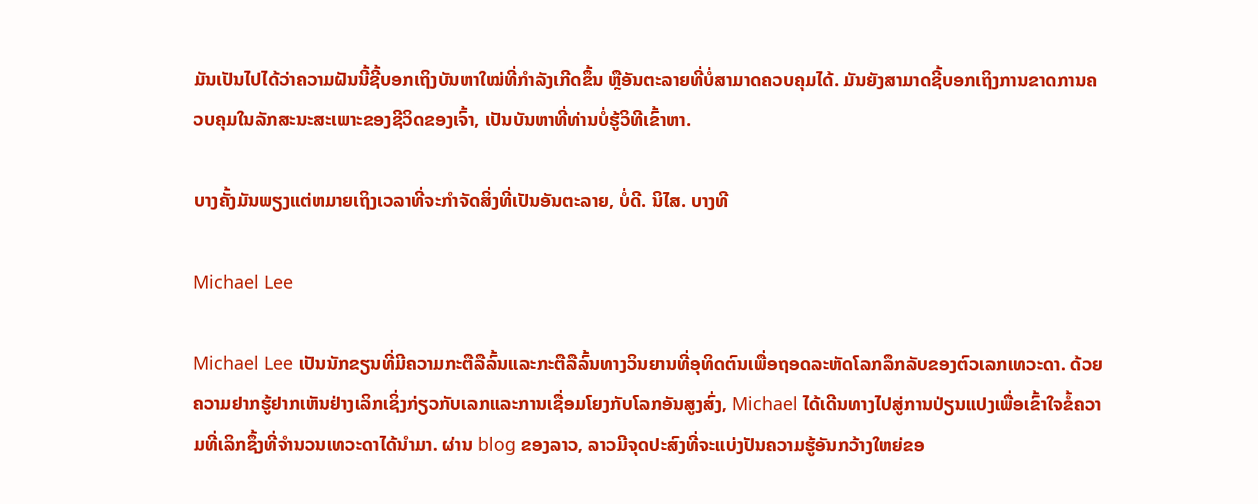ມັນເປັນໄປໄດ້ວ່າຄວາມຝັນນີ້ຊີ້ບອກເຖິງບັນຫາໃໝ່ທີ່ກຳລັງເກີດຂຶ້ນ ຫຼືອັນຕະລາຍທີ່ບໍ່ສາມາດຄວບຄຸມໄດ້. ມັນຍັງສາມາດຊີ້ບອກເຖິງການຂາດການຄວບຄຸມໃນລັກສະນະສະເພາະຂອງຊີວິດຂອງເຈົ້າ, ເປັນບັນຫາທີ່ທ່ານບໍ່ຮູ້ວິທີເຂົ້າຫາ.

ບາງຄັ້ງມັນພຽງແຕ່ຫມາຍເຖິງເວລາທີ່ຈະກໍາຈັດສິ່ງທີ່ເປັນອັນຕະລາຍ, ບໍ່ດີ. ນິໄສ. ບາງທີ

Michael Lee

Michael Lee ເປັນນັກຂຽນທີ່ມີຄວາມກະຕືລືລົ້ນແລະກະຕືລືລົ້ນທາງວິນຍານທີ່ອຸທິດຕົນເພື່ອຖອດລະຫັດໂລກລຶກລັບຂອງຕົວເລກເທວະດາ. ດ້ວຍຄວາມຢາກຮູ້ຢາກເຫັນຢ່າງເລິກເຊິ່ງກ່ຽວກັບເລກແລະການເຊື່ອມໂຍງກັບໂລກອັນສູງສົ່ງ, Michael ໄດ້ເດີນທາງໄປສູ່ການປ່ຽນແປງເພື່ອເຂົ້າໃຈຂໍ້ຄວາມທີ່ເລິກຊຶ້ງທີ່ຈຳນວນເທວະດາໄດ້ນຳມາ. ຜ່ານ blog ຂອງລາວ, ລາວມີຈຸດປະສົງທີ່ຈະແບ່ງປັນຄວາມຮູ້ອັນກວ້າງໃຫຍ່ຂອ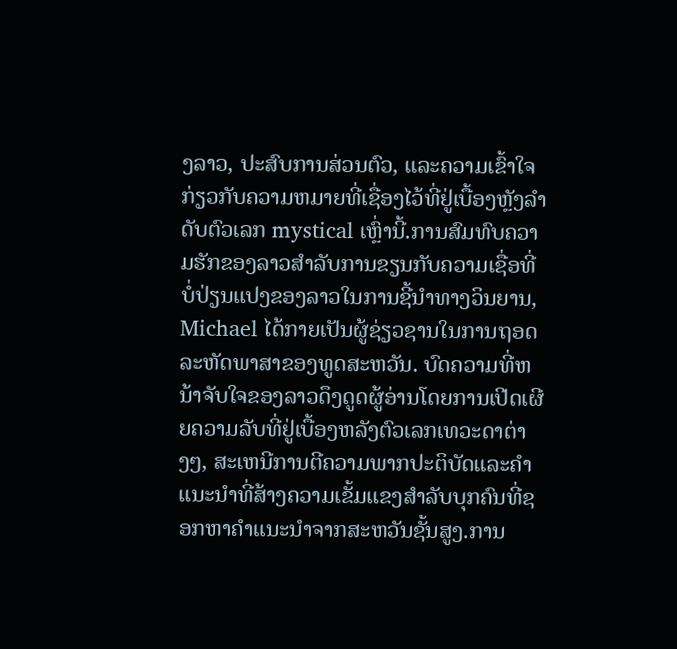ງລາວ, ປະສົບການສ່ວນຕົວ, ແລະຄວາມເຂົ້າໃຈກ່ຽວກັບຄວາມຫມາຍທີ່ເຊື່ອງໄວ້ທີ່ຢູ່ເບື້ອງຫຼັງລໍາດັບຕົວເລກ mystical ເຫຼົ່ານີ້.ການສົມທົບຄວາມຮັກຂອງລາວສໍາລັບການຂຽນກັບຄວາມເຊື່ອທີ່ບໍ່ປ່ຽນແປງຂອງລາວໃນການຊີ້ນໍາທາງວິນຍານ, Michael ໄດ້ກາຍເປັນຜູ້ຊ່ຽວຊານໃນການຖອດລະຫັດພາສາຂອງທູດສະຫວັນ. ບົດຄວາມທີ່ຫນ້າຈັບໃຈຂອງລາວດຶງດູດຜູ້ອ່ານໂດຍການເປີດເຜີຍຄວາມລັບທີ່ຢູ່ເບື້ອງຫລັງຕົວເລກເທວະດາຕ່າງໆ, ສະເຫນີການຕີຄວາມພາກປະຕິບັດແລະຄໍາແນະນໍາທີ່ສ້າງຄວາມເຂັ້ມແຂງສໍາລັບບຸກຄົນທີ່ຊອກຫາຄໍາແນະນໍາຈາກສະຫວັນຊັ້ນສູງ.ການ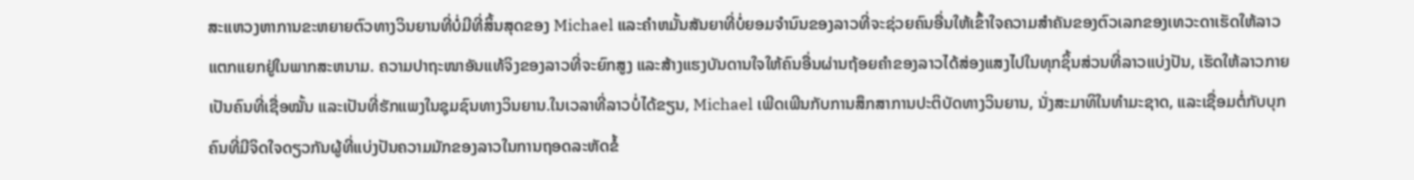ສະແຫວງຫາການຂະຫຍາຍຕົວທາງວິນຍານທີ່ບໍ່ມີທີ່ສິ້ນສຸດຂອງ Michael ແລະຄໍາຫມັ້ນສັນຍາທີ່ບໍ່ຍອມຈໍານົນຂອງລາວທີ່ຈະຊ່ວຍຄົນອື່ນໃຫ້ເຂົ້າໃຈຄວາມສໍາຄັນຂອງຕົວເລກຂອງເທວະດາເຮັດໃຫ້ລາວແຕກແຍກຢູ່ໃນພາກສະຫນາມ. ຄວາມປາຖະໜາອັນແທ້ຈິງຂອງລາວທີ່ຈະຍົກສູງ ແລະສ້າງແຮງບັນດານໃຈໃຫ້ຄົນອື່ນຜ່ານຖ້ອຍຄຳຂອງລາວໄດ້ສ່ອງແສງໄປໃນທຸກຊິ້ນສ່ວນທີ່ລາວແບ່ງປັນ, ເຮັດໃຫ້ລາວກາຍເປັນຄົນທີ່ເຊື່ອໝັ້ນ ແລະເປັນທີ່ຮັກແພງໃນຊຸມຊົນທາງວິນຍານ.ໃນເວລາທີ່ລາວບໍ່ໄດ້ຂຽນ, Michael ເພີດເພີນກັບການສຶກສາການປະຕິບັດທາງວິນຍານ, ນັ່ງສະມາທິໃນທໍາມະຊາດ, ແລະເຊື່ອມຕໍ່ກັບບຸກຄົນທີ່ມີຈິດໃຈດຽວກັນຜູ້ທີ່ແບ່ງປັນຄວາມມັກຂອງລາວໃນການຖອດລະຫັດຂໍ້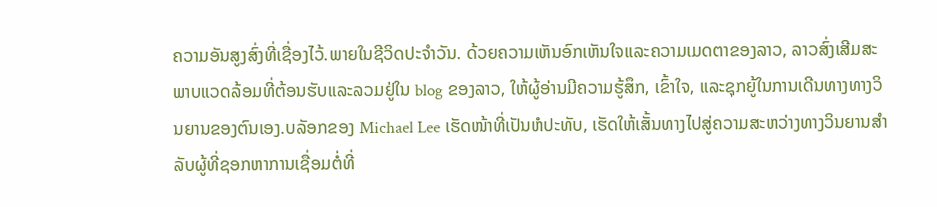ຄວາມອັນສູງສົ່ງທີ່ເຊື່ອງໄວ້.ພາຍໃນຊີວິດປະຈໍາວັນ. ດ້ວຍຄວາມເຫັນອົກເຫັນໃຈແລະຄວາມເມດຕາຂອງລາວ, ລາວສົ່ງເສີມສະພາບແວດລ້ອມທີ່ຕ້ອນຮັບແລະລວມຢູ່ໃນ blog ຂອງລາວ, ໃຫ້ຜູ້ອ່ານມີຄວາມຮູ້ສຶກ, ເຂົ້າໃຈ, ແລະຊຸກຍູ້ໃນການເດີນທາງທາງວິນຍານຂອງຕົນເອງ.ບລັອກຂອງ Michael Lee ເຮັດໜ້າທີ່ເປັນຫໍປະທັບ, ເຮັດໃຫ້ເສັ້ນທາງໄປສູ່ຄວາມສະຫວ່າງທາງວິນຍານສໍາລັບຜູ້ທີ່ຊອກຫາການເຊື່ອມຕໍ່ທີ່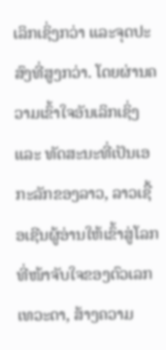ເລິກເຊິ່ງກວ່າ ແລະຈຸດປະສົງທີ່ສູງກວ່າ. ໂດຍຜ່ານຄວາມເຂົ້າໃຈອັນເລິກເຊິ່ງ ແລະ ທັດສະນະທີ່ເປັນເອກະລັກຂອງລາວ, ລາວເຊື້ອເຊີນຜູ້ອ່ານໃຫ້ເຂົ້າສູ່ໂລກທີ່ໜ້າຈັບໃຈຂອງຕົວເລກເທວະດາ, ສ້າງຄວາມ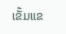ເຂັ້ມແຂ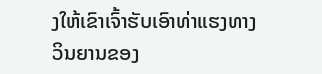ງໃຫ້ເຂົາເຈົ້າຮັບເອົາທ່າແຮງທາງວິນຍານຂອງ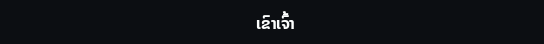ເຂົາເຈົ້າ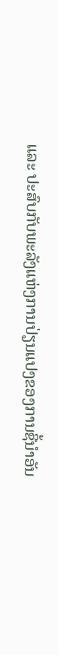ແລະ ປະສົບກັບພະລັງແຫ່ງການປ່ຽນແປງຂອງການຊີ້ນໍາອັນ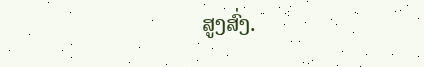ສູງສົ່ງ.